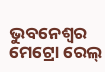ଭୁବନେଶ୍ୱର ମେଟ୍ରୋ ରେଲ୍‌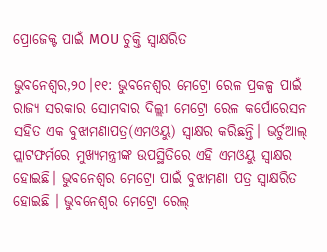ପ୍ରୋଜେକ୍ଟ ପାଇଁ MOU ଚୁକ୍ତି ସ୍ଵାକ୍ଷରିତ

ଭୁବନେଶ୍ୱର,୨୦।୧୧: ଭୁବନେଶ୍ୱର ମେଟ୍ରୋ ରେଳ ପ୍ରକଳ୍ପ ପାଇଁ ରାଜ୍ୟ ସରକାର ସୋମବାର ଦିଲ୍ଲୀ ମେଟ୍ରୋ ରେଳ କର୍ପୋରେସନ ସହିତ ଏକ ବୁଝାମଣାପତ୍ର(ଏମଓୟୁ) ସ୍ୱାକ୍ଷର କରିଛନ୍ତି। ଭର୍ଚୁଆଲ୍‌ ପ୍ଲାଟଫର୍ମରେ ମୁଖ୍ୟମନ୍ତ୍ରୀଙ୍କ ଉପସ୍ଥିତିରେ ଏହି ଏମଓୟୁ ସ୍ଵାକ୍ଷର ହୋଇଛି। ଭୁବନେଶ୍ୱର ମେଟ୍ରୋ ପାଇଁ ବୁଝାମଣା ପତ୍ର ସ୍ୱାକ୍ଷରିତ ହୋଇଛି । ଭୁବନେଶ୍ୱର ମେଟ୍ରୋ ରେଲ୍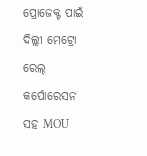ପ୍ରୋଜେକ୍ଟ ପାଇଁ ଦିଲ୍ଲୀ ମେଟ୍ରୋ ରେଲ୍ କର୍ପୋରେସନ ସହ MOU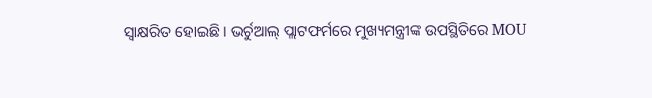ସ୍ୱାକ୍ଷରିତ ହୋଇଛି । ଭର୍ଚୁଆଲ୍ ପ୍ଲାଟଫର୍ମରେ ମୁଖ୍ୟମନ୍ତ୍ରୀଙ୍କ ଉପସ୍ଥିତିରେ MOU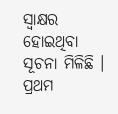ସ୍ୱାକ୍ଷର ହୋଇଥିବା ସୂଚନା ମିଳିଛି । ପ୍ରଥମ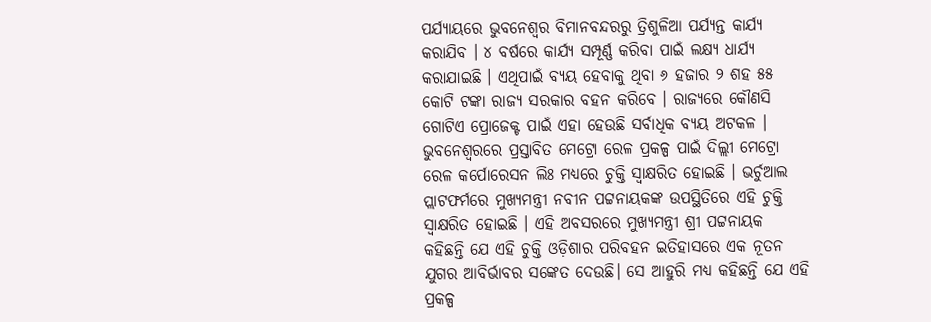ପର୍ଯ୍ୟାୟରେ ଭୁବନେଶ୍ୱର ବିମାନବନ୍ଦରରୁ ତ୍ରିଶୁଳିଆ ପର୍ଯ୍ୟନ୍ତ କାର୍ଯ୍ୟ କରାଯିବ । ୪ ବର୍ଷରେ କାର୍ଯ୍ୟ ସମ୍ପୂର୍ଣ୍ଣ କରିବା ପାଇଁ ଲକ୍ଷ୍ୟ ଧାର୍ଯ୍ୟ କରାଯାଇଛି । ଏଥିପାଇଁ ବ୍ୟୟ ହେବାକୁ ଥିବା ୬ ହଜାର ୨ ଶହ ୫୫ କୋଟି ଟଙ୍କା ରାଜ୍ୟ ସରକାର ବହନ କରିବେ । ରାଜ୍ୟରେ କୌଣସି ଗୋଟିଏ ପ୍ରୋଜେକ୍ଟ ପାଇଁ ଏହା ହେଉଛି ସର୍ବାଧିକ ବ୍ୟୟ ଅଟକଳ । ଭୁବନେଶ୍ୱରରେ ପ୍ରସ୍ତାବିତ ମେଟ୍ରୋ ରେଳ ପ୍ରକଳ୍ପ ପାଇଁ ଦିଲ୍ଲୀ ମେଟ୍ରୋ ରେଳ କର୍ପୋରେସନ ଲିଃ ମଧ୍ୟରେ ଚୁକ୍ତି ସ୍ଵାକ୍ଷରିତ ହୋଇଛି । ଭର୍ଚୁଆଲ ପ୍ଲାଟଫର୍ମରେ ମୁଖ୍ୟମନ୍ତ୍ରୀ ନବୀନ ପଟ୍ଟନାୟକଙ୍କ ଉପସ୍ଥିତିରେ ଏହି ଚୁକ୍ତି ସ୍ଵାକ୍ଷରିତ ହୋଇଛି । ଏହି ଅବସରରେ ମୁଖ୍ୟମନ୍ତ୍ରୀ ଶ୍ରୀ ପଟ୍ଟନାୟକ କହିଛନ୍ତି ଯେ ଏହି ଚୁକ୍ତି ଓଡ଼ିଶାର ପରିବହନ ଇତିହାସରେ ଏକ ନୂତନ ଯୁଗର ଆବିର୍ଭାବର ସଙ୍କେତ ଦେଉଛି। ସେ ଆହୁରି ମଧ୍ୟ କହିଛନ୍ତି ଯେ ଏହି ପ୍ରକଳ୍ପ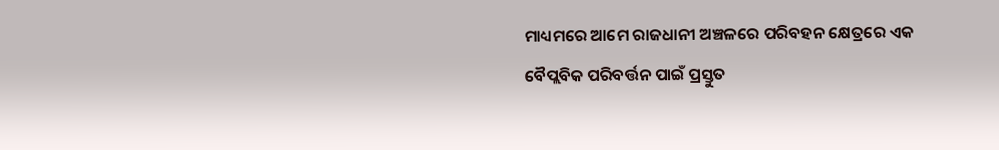ମାଧ୍ୟମରେ ଆମେ ରାଜଧାନୀ ଅଞ୍ଚଳରେ ପରିବହନ କ୍ଷେତ୍ରରେ ଏକ ବୈପ୍ଲବିକ ପରିବର୍ତ୍ତନ ପାଇଁ ପ୍ରସ୍ତୁତ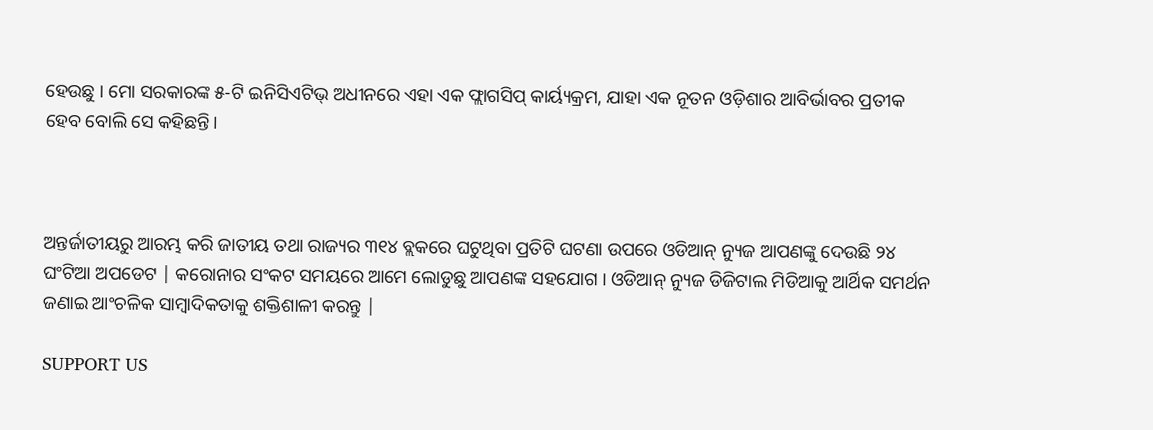ହେଉଛୁ । ମୋ ସରକାରଙ୍କ ୫-ଟି ଇନିସିଏଟିଭ୍ ଅଧୀନରେ ଏହା ଏକ ଫ୍ଲାଗସିପ୍ କାର୍ୟ୍ୟକ୍ରମ, ଯାହା ଏକ ନୂତନ ଓଡ଼ିଶାର ଆବିର୍ଭାବର ପ୍ରତୀକ ହେବ ବୋଲି ସେ କହିଛନ୍ତି।



ଅନ୍ତର୍ଜାତୀୟରୁ ଆରମ୍ଭ କରି ଜାତୀୟ ତଥା ରାଜ୍ୟର ୩୧୪ ବ୍ଲକରେ ଘଟୁଥିବା ପ୍ରତିଟି ଘଟଣା ଉପରେ ଓଡିଆନ୍ ନ୍ୟୁଜ ଆପଣଙ୍କୁ ଦେଉଛି ୨୪ ଘଂଟିଆ ଅପଡେଟ | କରୋନାର ସଂକଟ ସମୟରେ ଆମେ ଲୋଡୁଛୁ ଆପଣଙ୍କ ସହଯୋଗ । ଓଡିଆନ୍ ନ୍ୟୁଜ ଡିଜିଟାଲ ମିଡିଆକୁ ଆର୍ଥିକ ସମର୍ଥନ ଜଣାଇ ଆଂଚଳିକ ସାମ୍ବାଦିକତାକୁ ଶକ୍ତିଶାଳୀ କରନ୍ତୁ |

SUPPORT US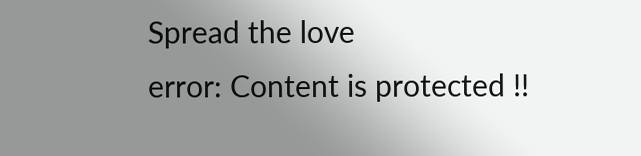Spread the love
error: Content is protected !!